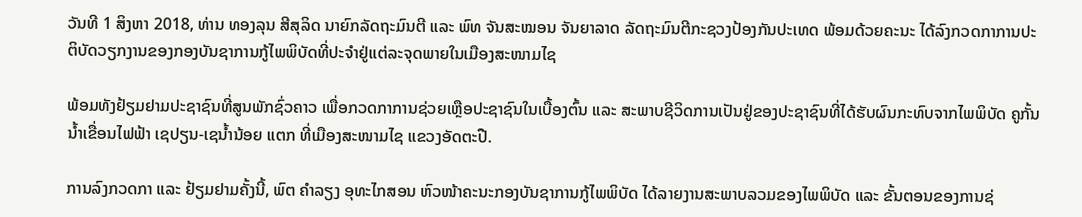ວັນທີ 1 ສິງຫາ 2018, ທ່ານ ທອງລຸນ ສີສຸລິດ ນາຍົກລັດຖະມົນຕີ ແລະ ພົທ ຈັນສະໝອນ ຈັນຍາລາດ ລັດຖະມົນຕີກະຊວງປ້ອງກັນປະເທດ ພ້ອມດ້ວຍຄະນະ ໄດ້ລົງກວດກາການປະຕິບັດວຽກງານຂອງກອງບັນຊາການກູ້ໄພພິບັດທີ່ປະຈຳຢູ່ແຕ່ລະຈຸດພາຍໃນເມືອງສະໜາມໄຊ

ພ້ອມທັງຢ້ຽມຢາມປະຊາຊົນທີ່ສູນພັກຊົ່ວຄາວ ເພື່ອກວດກາການຊ່ວຍເຫຼືອປະຊາຊົນໃນເບື້ອງຕົ້ນ ແລະ ສະພາບຊີວິດການເປັນຢູ່ຂອງປະຊາຊົນທີ່ໄດ້ຮັບຜົນກະທົບຈາກໄພພິບັດ ຄູກັ້ນນໍ້າເຂື່ອນໄຟຟ້າ ເຊປຽນ-ເຊນໍ້ານ້ອຍ ແຕກ ທີ່ເມືອງສະໜາມໄຊ ແຂວງອັດຕະປື.

ການລົງກວດກາ ແລະ ຢ້ຽມຢາມຄັ້ງນີ້, ພົຕ ຄຳລຽງ ອຸທະໄກສອນ ຫົວໜ້າຄະນະກອງບັນຊາການກູ້ໄພພິບັດ ໄດ້ລາຍງານສະພາບລວມຂອງໄພພິບັດ ແລະ ຂັ້ນຕອນຂອງການຊ່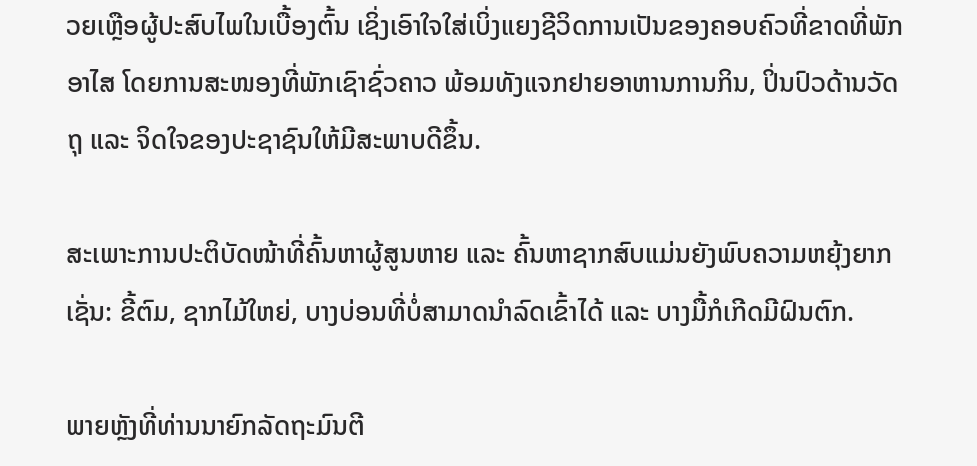ວຍເຫຼືອຜູ້ປະສົບໄພໃນເບື້ອງຕົ້ນ ເຊິ່ງເອົາໃຈໃສ່ເບິ່ງແຍງຊີວິດການເປັນຂອງຄອບຄົວທີ່ຂາດທີ່ພັກອາໄສ ໂດຍການສະໜອງທີ່ພັກເຊົາຊົ່ວຄາວ ພ້ອມທັງແຈກຢາຍອາຫານການກິນ, ປິ່ນປົວດ້ານວັດຖຸ ແລະ ຈິດໃຈຂອງປະຊາຊົນໃຫ້ມີສະພາບດີຂຶ້ນ.

ສະເພາະການປະຕິບັດໜ້າທີ່ຄົ້ນຫາຜູ້ສູນຫາຍ ແລະ ຄົ້ນຫາຊາກສົບແມ່ນຍັງພົບຄວາມຫຍຸ້ງຍາກ ເຊັ່ນ: ຂີ້ຕົມ, ຊາກໄມ້ໃຫຍ່, ບາງບ່ອນທີ່ບໍ່ສາມາດນຳລົດເຂົ້າໄດ້ ແລະ ບາງມື້ກໍເກີດມີຝົນຕົກ.

ພາຍຫຼັງທີ່ທ່ານນາຍົກລັດຖະມົນຕີ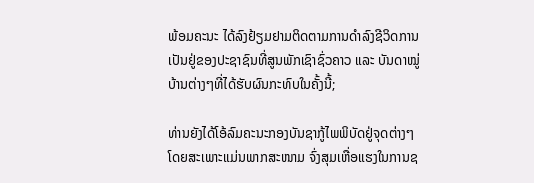ພ້ອມຄະນະ ໄດ້ລົງຢ້ຽມຢາມຕິດຕາມການດຳລົງຊີວິດການເປັນຢູ່ຂອງປະຊາຊົນທີ່ສູນພັກເຊົາຊົ່ວຄາວ ແລະ ບັນດາໝູ່ບ້ານຕ່າງໆທີ່ໄດ້ຮັບຜົນກະທົບໃນຄັ້ງນີ້;

ທ່ານຍັງໄດ້ໂອ້ລົມຄະນະກອງບັນຊາກູ້ໄພພິບັດຢູ່ຈຸດຕ່າງໆ ໂດຍສະເພາະແມ່ນພາກສະໜາມ ຈົ່ງສຸມເຫື່ອແຮງໃນການຊ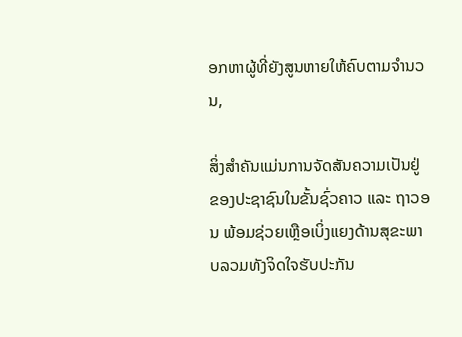ອກຫາຜູ້ທີ່ຍັງສູນຫາຍໃຫ້ຄົບຕາມຈຳນວນ,

ສິ່ງສຳຄັນແມ່ນການຈັດສັນຄວາມເປັນຢູ່ຂອງປະຊາຊົນໃນຂັ້ນຊົ່ວຄາວ ແລະ ຖາວອນ ພ້ອມຊ່ວຍເຫຼືອເບິ່ງແຍງດ້ານສຸຂະພາບລວມທັງຈິດໃຈຮັບປະກັນ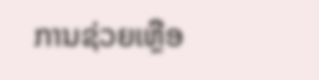ການຊ່ວຍເຫຼືອ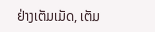ຢ່າງເຕັມເມັດ, ເຕັມ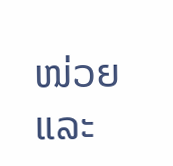ໜ່ວຍ ແລະ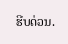ຮີບດ່ວນ.